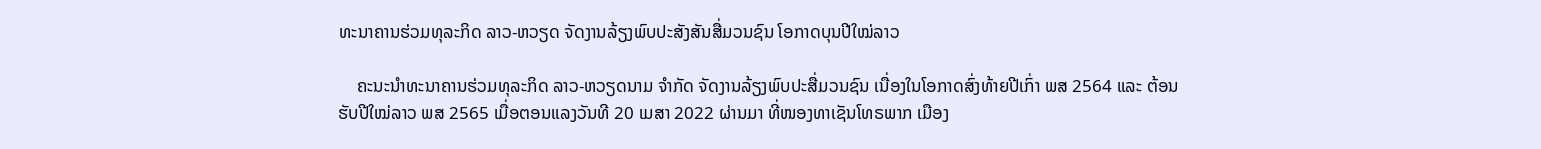ທະນາຄານຮ່ວມທຸລະກິດ ລາວ-ຫວຽດ ຈັດງານລ້ຽງພົບປະສັງສັນສື່ມວນຊົນ ໂອກາດບຸນປີໃໝ່ລາວ

    ຄະນະນຳທະນາຄານຮ່ວມທຸລະກິດ ລາວ-ຫວຽດນາມ ຈຳກັດ ຈັດງານລ້ຽງພົບປະສື່ມວນຊົນ ເນື່ອງໃນໂອກາດສົ່ງທ້າຍປີເກົ່າ ພສ 2564 ແລະ ຕ້ອນຮັບປີໃໝ່ລາວ ພສ 2565 ເມື່ອຕອນແລງວັນທີ 20 ເມສາ 2022 ຜ່ານມາ ທີ່ໜອງທາເຊັນໂທຣພາກ ເມືອງ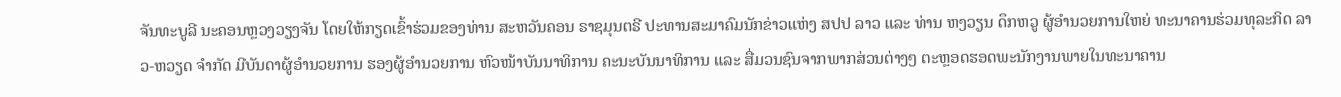ຈັນທະບູລີ ນະຄອນຫຼວງວຽງຈັນ ໂດຍໃຫ້ກຽດເຂົ້າຮ່ວມຂອງທ່ານ ສະຫວັນຄອນ ຣາຊມຸນຕຣີ ປະທານສະມາຄົມນັກຂ່າວແຫ່ງ ສປປ ລາວ ແລະ ທ່ານ ຫງວຽນ ດຶກຫວູ ຜູ້ອໍານວຍການໃຫຍ່ ທະນາຄານຮ່ວມທຸລະກິດ ລາວ-ຫວຽດ ຈຳກັດ ມີບັນດາຜູ້ອຳນວຍການ ຮອງຜູ້ອຳນວຍການ ຫົວໜ້າບັນນາທິການ ຄະນະບັນນາທິການ ແລະ ສື່ມວນຊົນຈາກພາກສ່ວນຕ່າງໆ ຕະຫຼອດຮອດພະນັກງານພາຍໃນທະນາຄານ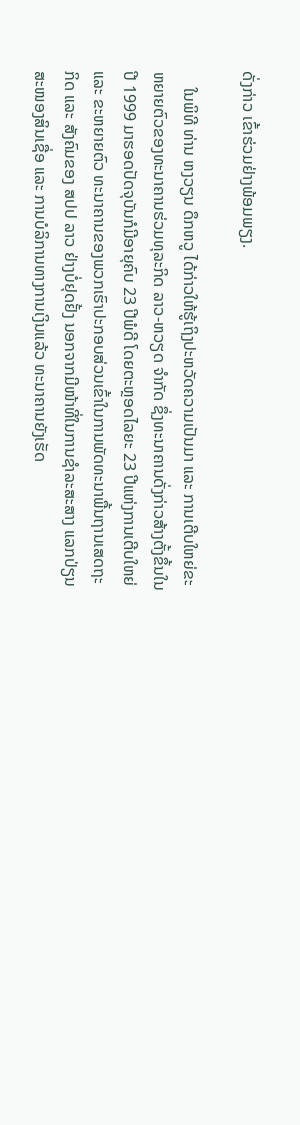ດັ່ງກ່າວ ເຂົ້າຮ່ວມຢ່າງພ້ອມພຽງ.

    ໃນພິທີ ທ່ານ ຫງວຽນ ດຶກຫວູ ໄດ້ກ່າວໃຫ້ຮູ້ເຖິງປະຫວັດຄວາມເປັນມາ ແລະ ການເຕີບໃຫຍ່ຂະຫຍາຍຕົວຂອງທະນາຄານຮ່ວມທຸລະກິດ ລາວ-ຫວຽດ ຈຳກັດ ຊຶ່ງທະນາຄານດັ່ງກ່າວສ້າງຕັ້ງຂຶ້ນໃນປີ 1999 ມາຮອດປັດຈຸບັນກໍມີອາຍຸຄົບ 23 ປີພໍດີ ໂດຍຕະຫຼອດໄລຍະ 23 ປີແຫ່ງການເຕີບໃຫຍ່ ແລະ ຂະຫຍາຍຕົວ ທະນາຄານຂອງພວກເຮົາປະກອບສ່ວນເຂົ້າໃນການພັດທະນາພື້ນຖານເສດຖະກິດ ແລະ ສັງຄົມຂອງ ສປປ ລາວ ຢ່າງບໍ່ຢຸດຢັ້ງ ນອກຈາກມີໜ້າທີ່ໃນການຊຳລະສະສາງ ແລກປ່ຽນ ສະໜອງສິນເຊື່ອ ແລະ ການບໍລິການທາງການເງິນແລ້ວ ທະນາຄານຍັງເຮັດ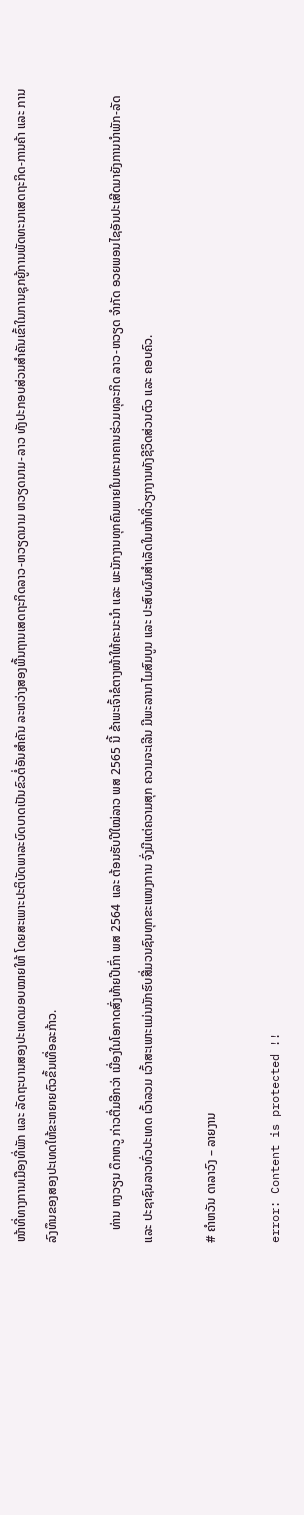ໜ້າທີ່ທາງການເມືອງທີ່ພັກ ແລະ ລັດຖະບານສອງປະເທດມອບໝາຍໃຫ້ ໂດຍສະເພາະປະຕິບັດພາລະບົດບາດເປັນຂົວຕໍ່ອັນສຳຄັນ ລະຫວ່າງສອງພື້ນຖານເສດຖະກິດລາວ-ຫວຽດນາມ ຫວຽດນາມ-ລາວ ທັງປະກອບສ່ວນສຳຄັນເຂົ້າໃນການຊຸກຍູ້ການພັດທະນາເສດຖະກິດ-ການຄ້າ ແລະ ການລົງທຶນຂອງສອງປະເທດໃຫ້ຂະຫຍາຍຕົວຂຶ້ນເທື່ອລະກ້າວ.

    ທ່ານ ຫງວຽນ ດຶກຫວູ ກ່າວຕື່ມອີກວ່າ ເນື່ອງໃນໂອກາດສົ່ງທ້າຍປີເກົ່າ ພສ 2564  ແລະ ຕ້ອນຮັບປີໃໝ່ລາວ ພສ 2565 ນີ້ ຂ້າພະເຈົ້າຂໍຕາງໜ້າໃຫ້ຄະນະນຳ ແລະ ພະນັກງານທຸກຄົນພາຍໃນທະນາຄານຮ່ວມທຸລະກິດ ລາວ-ຫວຽດ ຈຳກັດ ອວຍພອນໄຊອັນປະເສີດມາຍັງການນຳພັກ-ລັດ ແລະ ປະຊາຊົນລາວທົ່ວປະເທດ ເວົ້າລວມ ເວົ້າສະເພາະແມ່ນນັກຮົບສື່ມວນຊົນທຸກຂະແໜງການ ຈົ່ງມີແຕ່ຄວາມສຸກ ຄວາມຈະເລີນ ມີພະລານາໄມສົມບູນ ແລະ ປະສົບຜົນສຳເລັດໃນໜ້າທີ່ວຽກງານທັງຊີວິດສ່ວນຕົວ ແລະ ຄອບຄົວ.

# ຄໍາຫວັນ ດາລາວົງ – ລາຍງານ

error: Content is protected !!